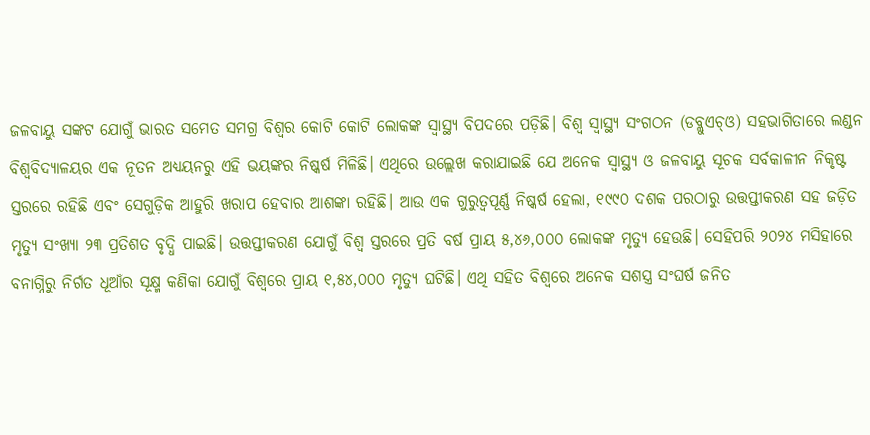ଜଳବାୟୁ ସଙ୍କଟ ଯୋଗୁଁ ଭାରତ ସମେତ ସମଗ୍ର ବିଶ୍ୱର କୋଟି କୋଟି ଲୋକଙ୍କ ସ୍ୱାସ୍ଥ୍ୟ ବିପଦରେ ପଡ଼ିଛି। ବିଶ୍ୱ ସ୍ୱାସ୍ଥ୍ୟ ସଂଗଠନ (ଡବ୍ଲୁଏଚ୍ଓ) ସହଭାଗିତାରେ ଲଣ୍ଡନ ବିଶ୍ବବିଦ୍ୟାଳୟର ଏକ ନୂତନ ଅଧ୍ୟୟନରୁ ଏହି ଭୟଙ୍କର ନିଷ୍କର୍ଷ ମିଳିଛି। ଏଥିରେ ଉଲ୍ଲେଖ କରାଯାଇଛି ଯେ ଅନେକ ସ୍ୱାସ୍ଥ୍ୟ ଓ ଜଳବାୟୁ ସୂଚକ ସର୍ବକାଳୀନ ନିକୃଷ୍ଟ ସ୍ତରରେ ରହିଛି ଏବଂ ସେଗୁଡ଼ିକ ଆହୁରି ଖରାପ ହେବାର ଆଶଙ୍କା ରହିଛି। ଆଉ ଏକ ଗୁରୁତ୍ବପୂର୍ଣ୍ଣ ନିଷ୍କର୍ଷ ହେଲା, ୧୯୯୦ ଦଶକ ପରଠାରୁ ଉତ୍ତପ୍ତୀକରଣ ସହ ଜଡ଼ିତ ମୃତ୍ୟୁ ସଂଖ୍ୟା ୨୩ ପ୍ରତିଶତ ବୃଦ୍ଧି ପାଇଛି। ଉତ୍ତପ୍ତୀକରଣ ଯୋଗୁଁ ବିଶ୍ୱ ସ୍ତରରେ ପ୍ରତି ବର୍ଷ ପ୍ରାୟ ୫,୪୬,୦୦୦ ଲୋକଙ୍କ ମୃତ୍ୟୁ ହେଉଛି। ସେହିପରି ୨୦୨୪ ମସିହାରେ ବନାଗ୍ନିରୁ ନିର୍ଗତ ଧୂଆଁର ସୂକ୍ଷ୍ମ କଣିକା ଯୋଗୁଁ ବିଶ୍ୱରେ ପ୍ରାୟ ୧,୫୪,୦୦୦ ମୃତ୍ୟୁ ଘଟିଛି। ଏଥି ସହିତ ବିଶ୍ୱରେ ଅନେକ ସଶସ୍ତ୍ର ସଂଘର୍ଷ ଜନିତ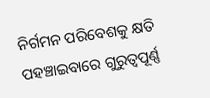ନିର୍ଗମନ ପରିବେଶକୁ କ୍ଷତି ପହଞ୍ଚାଇବାରେ ଗୁରୁତ୍ୱପୂର୍ଣ୍ଣ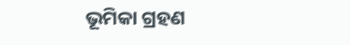ଭୂମିକା ଗ୍ରହଣ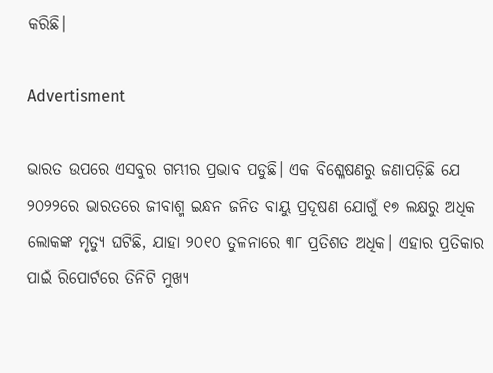କରିଛି।

Advertisment

ଭାରତ ଉପରେ ଏସବୁର ଗମ୍ଭୀର ପ୍ରଭାବ ପଡୁଛି। ଏକ ବିଶ୍ଳେଷଣରୁ ଜଣାପଡ଼ିଛି ଯେ ୨୦୨୨ରେ ଭାରତରେ ଜୀବାଶ୍ମ ଇନ୍ଧନ ଜନିତ ବାୟୁ ପ୍ରଦୂଷଣ ଯୋଗୁଁ ୧୭ ଲକ୍ଷରୁ ଅଧିକ ଲୋକଙ୍କ ମୃତ୍ୟୁ ଘଟିଛି, ଯାହା ୨୦୧୦ ତୁଳନାରେ ୩୮ ପ୍ରତିଶତ ଅଧିକ। ଏହାର ପ୍ରତିକାର ପାଇଁ ରିପୋର୍ଟରେ ତିନିଟି ମୁଖ୍ୟ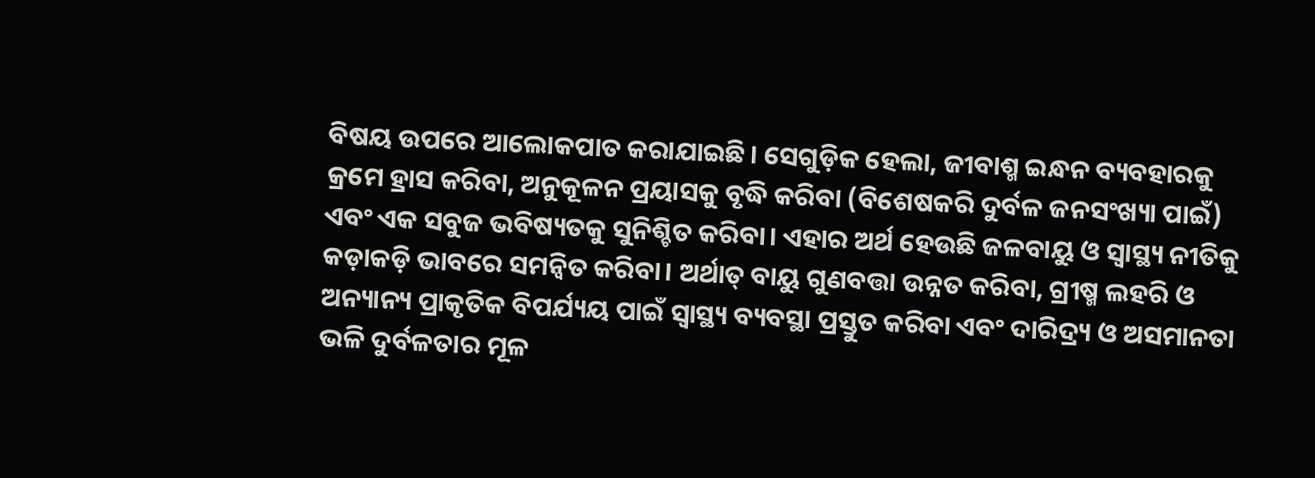ବିଷୟ ଉପରେ ଆଲୋକପାତ କରାଯାଇଛି। ସେଗୁଡ଼ିକ ହେଲା, ଜୀବାଶ୍ମ ଇନ୍ଧନ ବ୍ୟବହାରକୁ କ୍ରମେ ହ୍ରାସ କରିବା, ଅନୁକୂଳନ ପ୍ରୟାସକୁ ବୃଦ୍ଧି କରିବା (ବିଶେଷକରି ଦୁର୍ବଳ ଜନସଂଖ୍ୟା ପାଇଁ) ଏବଂ ଏକ ସବୁଜ ଭବିଷ୍ୟତକୁ ସୁନିଶ୍ଚିତ କରିବା। ଏହାର ଅର୍ଥ ହେଉଛି ଜଳବାୟୁ ଓ ସ୍ୱାସ୍ଥ୍ୟ ନୀତିକୁ କଡ଼ାକଡ଼ି ଭାବରେ ସମନ୍ୱିତ କରିବା। ଅର୍ଥାତ୍‌ ବାୟୁ ଗୁଣବତ୍ତା ଉନ୍ନତ କରିବା, ଗ୍ରୀଷ୍ମ ଲହରି ଓ ଅନ୍ୟାନ୍ୟ ପ୍ରାକୃତିକ ବିପର୍ଯ୍ୟୟ ପାଇଁ ସ୍ୱାସ୍ଥ୍ୟ ବ୍ୟବସ୍ଥା ପ୍ରସ୍ତୁତ କରିବା ଏବଂ ଦାରିଦ୍ର୍ୟ ଓ ଅସମାନତା ଭଳି ଦୁର୍ବଳତାର ମୂଳ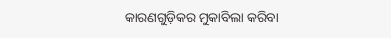କାରଣଗୁଡ଼ିକର ମୁକାବିଲା କରିବା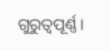ଗୁରୁତ୍ବପୂର୍ଣ୍ଣ।